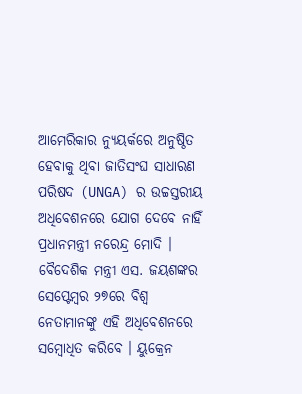ଆମେରିକାର ନ୍ୟୁୟର୍କରେ ଅନୁଷ୍ଠିତ ହେବାକୁ ଥିବା ଜାତିସଂଘ ସାଧାରଣ ପରିଷଦ (UNGA) ର ଉଚ୍ଚସ୍ତରୀୟ ଅଧିବେଶନରେ ଯୋଗ ଦେବେ ନାହିଁ ପ୍ରଧାନମନ୍ତ୍ରୀ ନରେନ୍ଦ୍ର ମୋଦି । ବୈଦେଶିକ ମନ୍ତ୍ରୀ ଏସ. ଜୟଶଙ୍କର ସେପ୍ଟେମ୍ବର ୨୭ରେ ବିଶ୍ୱ ନେତାମାନଙ୍କୁ ଏହି ଅଧିବେଶନରେ ସମ୍ବୋଧିତ କରିବେ । ୟୁକ୍ରେନ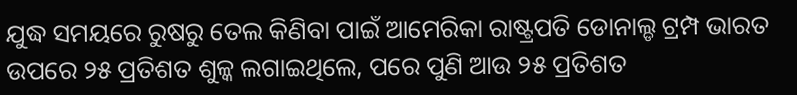ଯୁଦ୍ଧ ସମୟରେ ରୁଷରୁ ତେଲ କିଣିବା ପାଇଁ ଆମେରିକା ରାଷ୍ଟ୍ରପତି ଡୋନାଲ୍ଡ ଟ୍ରମ୍ପ ଭାରତ ଉପରେ ୨୫ ପ୍ରତିଶତ ଶୁଳ୍କ ଲଗାଇଥିଲେ, ପରେ ପୁଣି ଆଉ ୨୫ ପ୍ରତିଶତ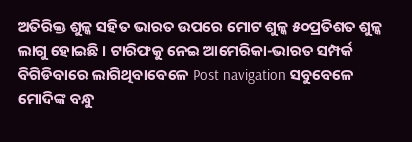ଅତିରିକ୍ତ ଶୁଳ୍କ ସହିତ ଭାରତ ଉପରେ ମୋଟ ଶୁଳ୍କ ୫୦ପ୍ରତିଶତ ଶୁଳ୍କ ଲାଗୁ ହୋଇଛି । ଟାରିଫକୁ ନେଇ ଆମେରିକା-ଭାରତ ସମ୍ପର୍କ ବିଗିଡିବାରେ ଲାଗିଥିବାବେଳେ Post navigation ସବୁବେଳେ ମୋଦିଙ୍କ ବନ୍ଧୁ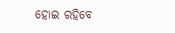ହୋଇ ରହିବେ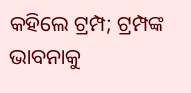କହିଲେ ଟ୍ରମ୍ପ; ଟ୍ରମ୍ପଙ୍କ ଭାବନାକୁ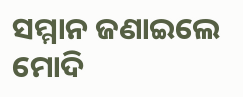ସମ୍ମାନ ଜଣାଇଲେ ମୋଦି